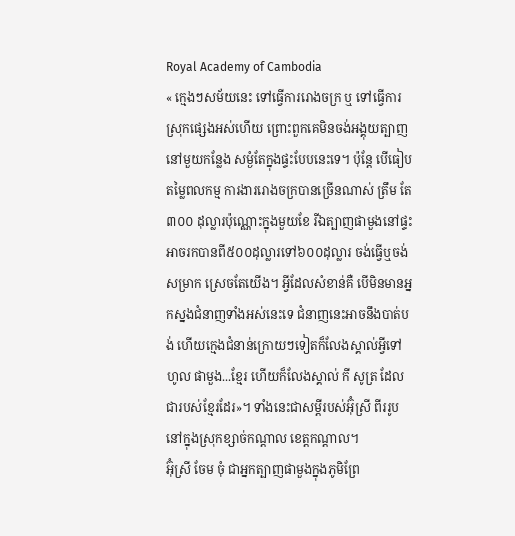Royal Academy of Cambodia
« ក្មេងៗសម័យនេះ ទៅធ្វើការរោងចក្រ ឬ ទៅធ្វើការស្រុកផ្សេងអស់ហើយ ព្រោះពួកគេមិនចង់អង្គុយត្បាញនៅមួយកន្លែង សម្ងំតែក្នុងផ្ទះបែបនេះទេ។ ប៉ុន្តែ បើធៀបតម្លៃពលកម្ម ការងាររោងចក្របានច្រើនណាស់ ត្រឹម តែ៣០០ ដុល្លារប៉ុណ្ណោះក្នុងមួយខែ រីឯត្បាញផាមួងនៅផ្ទះអាចរកបានពី៥០០ដុល្លារទៅ៦០០ដុល្លារ ចង់ធ្វើឬចង់សម្រាក ស្រេចតែយើង។ អ្វីដែលសំខាន់គឺ បើមិនមានអ្នកស្នងជំនាញទាំងអស់នេះទេ ជំនាញនេះអាចនឹងបាត់បង់ ហើយក្មេងជំនាន់ក្រោយៗទៀតក៏លែងស្គាល់អ្វីទៅ ហូល ផាមួង...ខ្មែរ ហើយក៏លែងស្គាល់ កី សូត្រ ដែលជារបស់ខ្មែរដែរ»។ ទាំងនេះជាសម្តីរបស់អ៊ុំស្រី ពីររូបនៅក្នុងស្រុកខ្សាច់កណ្តាល ខេត្តកណ្តាល។
អ៊ុំស្រី ចែម ចុំ ជាអ្នកត្បាញផាមួងក្នុងភូមិព្រែ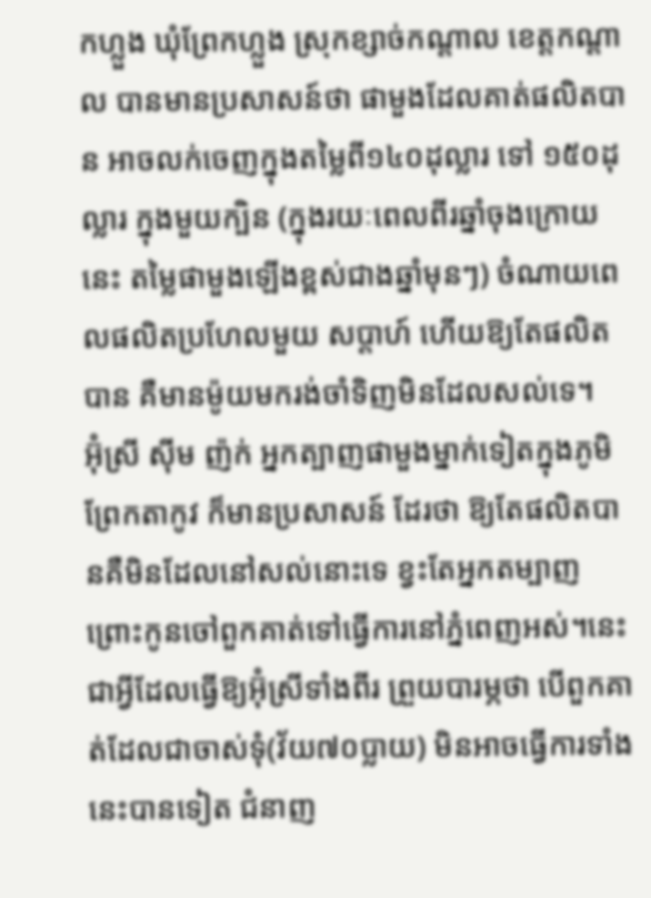កហ្លួង ឃុំព្រែកហ្លួង ស្រុកខ្សាច់កណ្តាល ខេត្តកណ្តាល បានមានប្រសាសន៍ថា ផាមួងដែលគាត់ផលិតបាន អាចលក់ចេញក្នុងតម្លៃពី១៤០ដុល្លារ ទៅ ១៥០ដុល្លារ ក្នុងមួយក្បិន (ក្នុងរយៈពេលពីរឆ្នាំចុងក្រោយនេះ តម្លៃផាមួងឡើងខ្ពស់ជាងឆ្នាំមុនៗ) ចំណាយពេលផលិតប្រហែលមួយ សប្តាហ៍ ហើយឱ្យតែផលិតបាន គឺមានម៉ូយមករង់ចាំទិញមិនដែលសល់ទេ។
អ៊ុំស្រី ស៊ីម ញ៉ក់ អ្នកត្បាញផាមួងម្នាក់ទៀតក្នុងភូមិព្រែកតាកូវ ក៏មានប្រសាសន៍ ដែរថា ឱ្យតែផលិតបានគឺមិនដែលនៅសល់នោះទេ ខ្វះតែអ្នកតម្បាញ ព្រោះកូនចៅពួកគាត់ទៅធ្វើការនៅភ្នំពេញអស់។នេះជាអ្វីដែលធ្វើឱ្យអ៊ុំស្រីទាំងពីរ ព្រួយបារម្ភថា បើពួកគាត់ដែលជាចាស់ទុំ(វ័យ៧០ប្លាយ) មិនអាចធ្វើការទាំងនេះបានទៀត ជំនាញ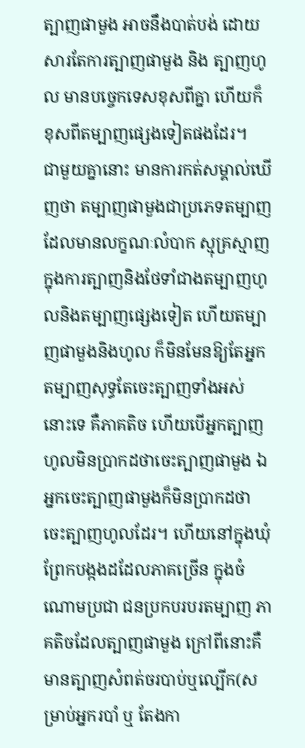ត្បាញផាមួង អាចនឹងបាត់បង់ ដោយសារតែការត្បាញផាមួង និង ត្បាញហូល មានបច្ចេកទេសខុសពីគ្នា ហើយក៏ខុសពីតម្បាញផ្សេងទៀតផងដែរ។
ជាមួយគ្នានោះ មានការកត់សម្គាល់ឃើញថា តម្បាញផាមួងជាប្រភេទតម្បាញដែលមានលក្ខណៈលំបាក ស្មុគ្រស្មាញក្នុងការត្បាញនិងថែទាំជាងតម្បាញហូលនិងតម្បាញផ្សេងទៀត ហើយតម្បាញផាមួងនិងហូល ក៏មិនមែនឱ្យតែអ្នកតម្បាញសុទ្ធតែចេះត្បាញទាំងអស់នោះទេ គឺភាគតិច ហើយបើអ្នកត្បាញហូលមិនប្រាកដថាចេះត្បាញផាមួង ឯអ្នកចេះត្បាញផាមួងក៏មិនប្រាកដថាចេះត្បាញហូលដែរ។ ហើយនៅក្នុងឃុំព្រែកបង្កងដដែលភាគច្រើន ក្នុងចំណោមប្រជា ជនប្រកបរបរតម្បាញ ភាគតិចដែលត្បាញផាមួង ក្រៅពីនោះគឺមានត្បាញសំពត់ចរបាប់ឬល្បើក(សម្រាប់អ្នករបាំ ឬ តែងកា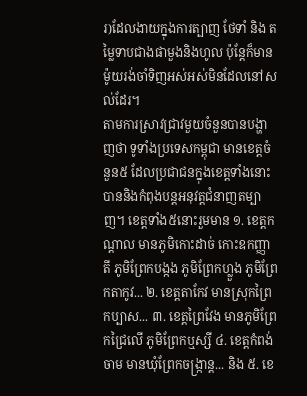រ)ដែលងាយក្នុងការត្បាញ ថែទាំ និង តម្លៃទាបជាងផាមួងនិងហូល ប៉ុន្តែក៏មានម៉ូយរង់ចាំទិញអស់អស់មិនដែលនៅសល់ដែរ។
តាមការស្រាវជ្រាវមួយចំនួនបានបង្ហាញថា ទូទាំងប្រទេសកម្ពុជា មានខេត្តចំនួន៥ ដែលប្រជាជនក្នុងខេត្តទាំងនោះបាននិងកំពុងបន្តអនុវត្តជំនាញតម្បាញ។ ខេត្តទាំង៥នោះរួមមាន ១. ខេត្តកណ្តាល មានភូមិកោះដាច់ កោះឧកញ្ញាតី ភូមិព្រែកបង្កង ភូមិព្រែកហ្លួង ភូមិព្រែកតាកូវ... ២. ខេត្តតាកែវ មានស្រុកព្រៃកប្បាស... ៣. ខេត្តព្រៃវែង មានភូមិព្រែកជ្រៃលើ ភូមិព្រែកឬស្សី ៤. ខេត្តកំពង់ចាម មានឃុំព្រែកចង្ក្រាន្ត... និង ៥. ខេ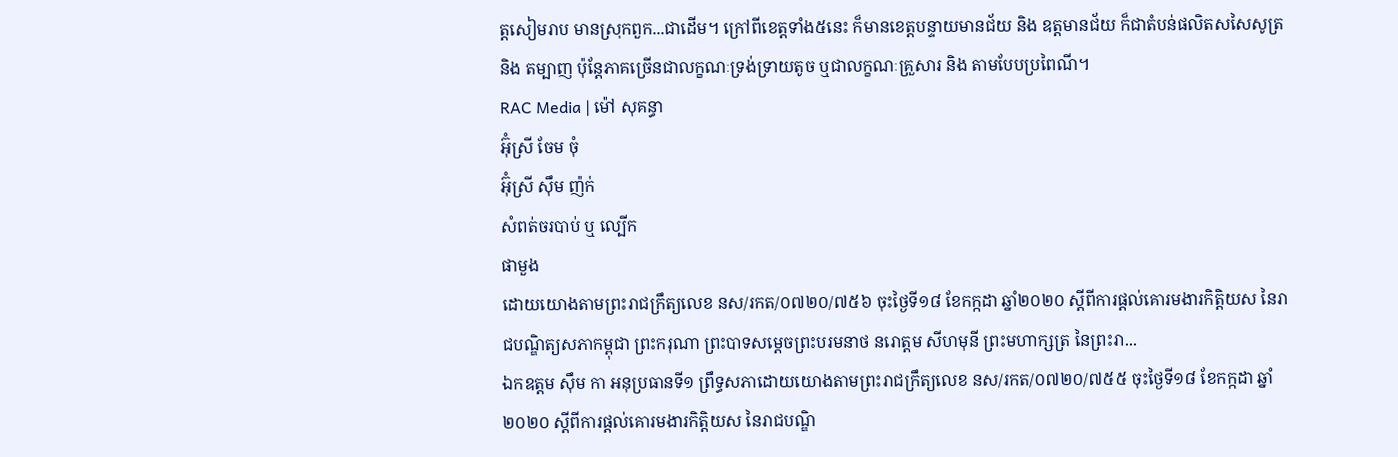ត្តសៀមរាប មានស្រុកពួក...ជាដើម។ ក្រៅពីខេត្តទាំង៥នេះ ក៏មានខេត្តបន្ទាយមានជ័យ និង ឧត្តមានជ័យ ក៏ជាតំបន់ផលិតសសៃសូត្រ និង តម្បាញ ប៉ុន្តែភាគច្រើនជាលក្ខណៈទ្រង់ទ្រាយតូច ឬជាលក្ខណៈគ្រួសារ និង តាមបែបប្រពៃណី។
RAC Media | ម៉ៅ សុគន្ធា
អ៊ុំស្រី ចែម ចុំ
អ៊ុំស្រី ស៊ឹម ញ៉ក់
សំពត់ចរបាប់ ឬ ល្បើក
ផាមួង
ដោយយោងតាមព្រះរាជក្រឹត្យលេខ នស/រកត/០៧២០/៧៥៦ ចុះថ្ងៃទី១៨ ខែកក្កដា ឆ្នាំ២០២០ ស្ដីពីការផ្ដល់គោរមងារកិត្តិយស នៃរាជបណ្ឌិត្យសភាកម្ពុជា ព្រះករុណា ព្រះបាទសម្ដេចព្រះបរមនាថ នរោត្ដម សីហមុនី ព្រះមហាក្សត្រ នៃព្រះរា...
ឯកឧត្ដម ស៊ឹម កា អនុប្រធានទី១ ព្រឹទ្ធសភាដោយយោងតាមព្រះរាជក្រឹត្យលេខ នស/រកត/០៧២០/៧៥៥ ចុះថ្ងៃទី១៨ ខែកក្កដា ឆ្នាំ២០២០ ស្ដីពីការផ្ដល់គោរមងារកិត្តិយស នៃរាជបណ្ឌិ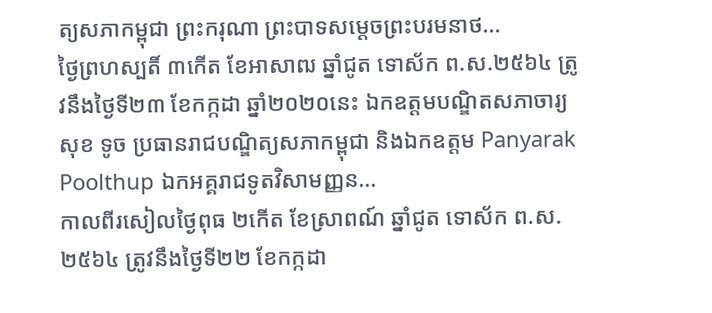ត្យសភាកម្ពុជា ព្រះករុណា ព្រះបាទសម្ដេចព្រះបរមនាថ...
ថ្ងៃព្រហស្បតិ៍ ៣កើត ខែអាសាឍ ឆ្នាំជូត ទោស័ក ព.ស.២៥៦៤ ត្រូវនឹងថ្ងៃទី២៣ ខែកក្កដា ឆ្នាំ២០២០នេះ ឯកឧត្តមបណ្ឌិតសភាចារ្យ សុខ ទូច ប្រធានរាជបណ្ឌិត្យសភាកម្ពុជា និងឯកឧត្តម Panyarak Poolthup ឯកអគ្គរាជទូតវិសាមញ្ញន...
កាលពីរសៀលថ្ងៃពុធ ២កើត ខែស្រាពណ៍ ឆ្នាំជូត ទោស័ក ព.ស.២៥៦៤ ត្រូវនឹងថ្ងៃទី២២ ខែកក្កដា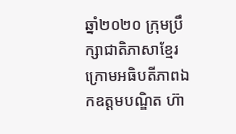ឆ្នាំ២០២០ ក្រុមប្រឹក្សាជាតិភាសាខ្មែរ ក្រោមអធិបតីភាពឯកឧត្តមបណ្ឌិត ហ៊ា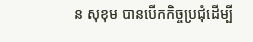ន សុខុម បានបើកកិច្ចប្រជុំដើម្បី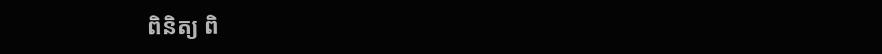ពិនិត្យ ពិ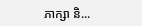ភាក្សា និ...